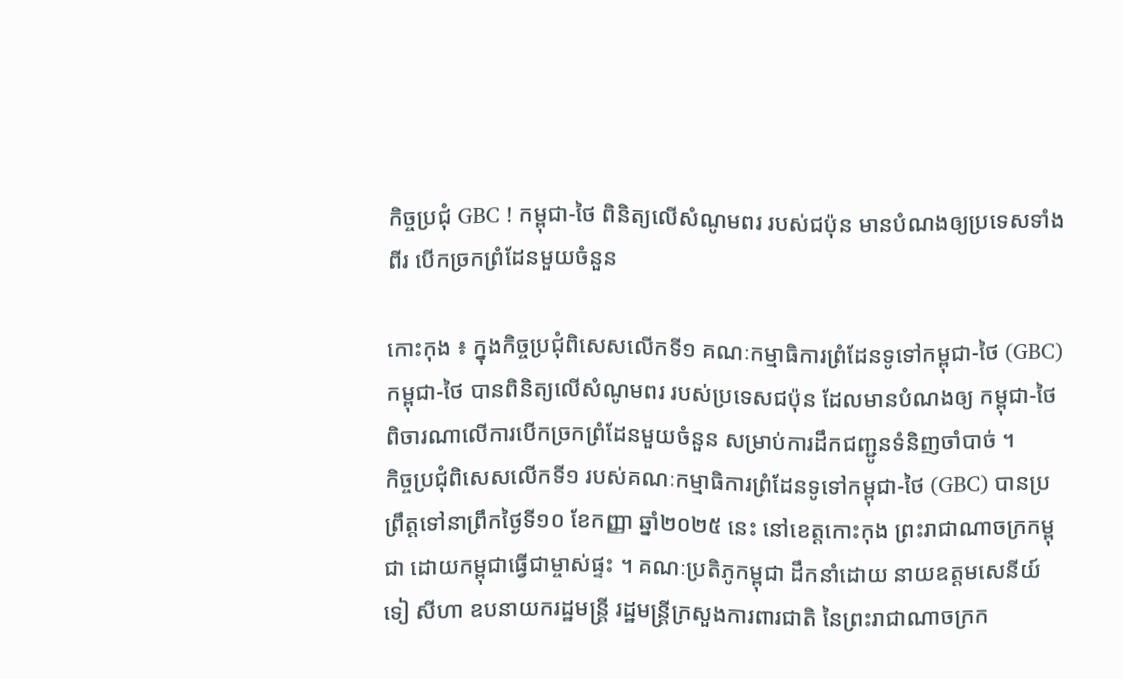កិច្ចប្រជុំ GBC ! កម្ពុជា-ថៃ ពិនិត្យលើសំណូមពរ របស់ជប៉ុន មានបំណងឲ្យប្រទេសទាំងពីរ បើកច្រកព្រំដែនមួយចំនួន

កោះកុង ៖ ក្នុងកិច្ចប្រជុំពិសេសលើកទី១ គណៈកម្មាធិការព្រំដែនទូទៅកម្ពុជា-ថៃ (GBC) កម្ពុជា-ថៃ បានពិនិត្យលើសំណូមពរ របស់ប្រទេសជប៉ុន ដែលមានបំណងឲ្យ កម្ពុជា-ថៃ ពិចារណាលើការបើកច្រកព្រំដែនមួយចំនួន សម្រាប់ការដឹកជញ្ជូនទំនិញចាំបាច់ ។
កិច្ចប្រជុំពិសេសលើកទី១ របស់គណៈកម្មាធិការព្រំដែនទូទៅកម្ពុជា-ថៃ (GBC) បានប្រព្រឹត្តទៅនាព្រឹកថ្ងៃទី១០ ខែកញ្ញា ឆ្នាំ២០២៥ នេះ នៅខេត្តកោះកុង ព្រះរាជាណាចក្រកម្ពុជា ដោយកម្ពុជាធ្វើជាម្ចាស់ផ្ទះ ។ គណៈប្រតិភូកម្ពុជា ដឹកនាំដោយ នាយឧត្តមសេនីយ៍ ទៀ សីហា ឧបនាយករដ្ឋមន្ត្រី រដ្ឋមន្ត្រីក្រសួងការពារជាតិ នៃព្រះរាជាណាចក្រក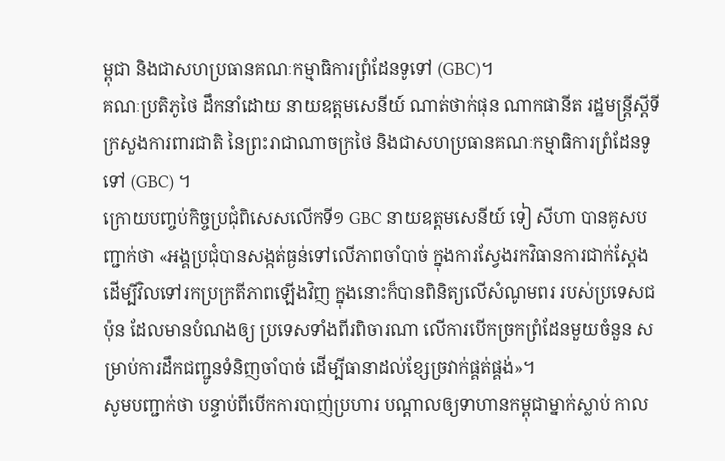ម្ពុជា និងជាសហប្រធានគណៈកម្មាធិការព្រំដែនទូទៅ (GBC)។
គណៈប្រតិភូថៃ ដឹកនាំដោយ នាយឧត្តមសេនីយ៍ ណាត់ថាក់ផុន ណាកផានីត រដ្ឋមន្ត្រីស្តីទី ក្រសួងការពារជាតិ នៃព្រះរាជាណាចក្រថៃ និងជាសហប្រធានគណៈកម្មាធិការព្រំដែនទូទៅ (GBC) ។
ក្រោយបញ្ចប់កិច្ចប្រជុំពិសេសលើកទី១ GBC នាយឧត្តមសេនីយ៍ ទៀ សីហា បានគូសបញ្ជាក់ថា «អង្គប្រជុំបានសង្កត់ធ្ងន់ទៅលើភាពចាំបាច់ ក្នុងការស្វែងរកវិធានការជាក់ស្ដែង ដើម្បីវិលទៅរកប្រក្រតីភាពឡើងវិញ ក្នុងនោះក៏បានពិនិត្យលើសំណូមពរ របស់ប្រទេសជប៉ុន ដែលមានបំណងឲ្យ ប្រទេសទាំងពីរពិចារណា លើការបើកច្រកព្រំដែនមួយចំនួន សម្រាប់ការដឹកជញ្ជូនទំនិញចាំបាច់ ដើម្បីធានាដល់ខ្សែច្រវាក់ផ្គត់ផ្គង់»។
សូមបញ្ជាក់ថា បន្ទាប់ពីបើកការបាញ់ប្រហារ បណ្ដាលឲ្យទាហានកម្ពុជាម្នាក់ស្លាប់ កាល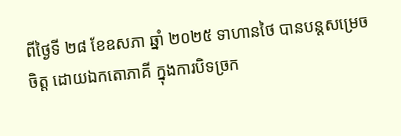ពីថ្ងៃទី ២៨ ខែឧសភា ឆ្នាំ ២០២៥ ទាហានថៃ បានបន្ដសម្រេចចិត្ត ដោយឯកតោភាគី ក្នុងការបិទច្រក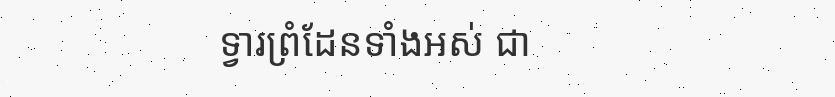ទ្វារព្រំដែនទាំងអស់ ជា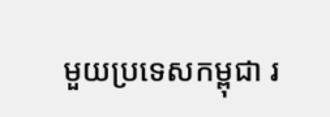មួយប្រទេសកម្ពុជា រ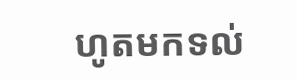ហូតមកទល់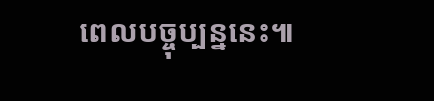ពេលបច្ចុប្បន្ននេះ៕